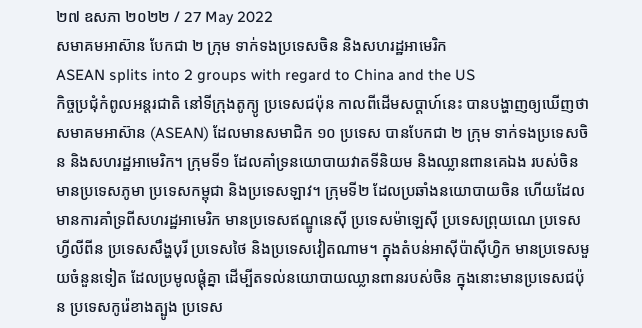២៧ ឧសភា ២០២២ / 27 May 2022
សមាគមអាស៊ាន បែកជា ២ ក្រុម ទាក់ទងប្រទេសចិន និងសហរដ្ឋអាមេរិក
ASEAN splits into 2 groups with regard to China and the US
កិច្ចប្រជុំកំពូលអន្តរជាតិ នៅទីក្រុងតូក្យូ ប្រទេសជប៉ុន កាលពីដើមសប្តាហ៍នេះ បានបង្ហាញឲ្យឃើញថា សមាគមអាស៊ាន (ASEAN) ដែលមានសមាជិក ១០ ប្រទេស បានបែកជា ២ ក្រុម ទាក់ទងប្រទេសចិន និងសហរដ្ឋអាមេរិក។ ក្រុមទី១ ដែលគាំទ្រនយោបាយវាតទីនិយម និងឈ្លានពានគេឯង របស់ចិន មានប្រទេសភូមា ប្រទេសកម្ពុជា និងប្រទេសឡាវ។ ក្រុមទី២ ដែលប្រឆាំងនយោបាយចិន ហើយដែលមានការគាំទ្រពីសហរដ្ឋអាមេរិក មានប្រទេសឥណ្ឌូនេស៊ី ប្រទេសម៉ាឡេស៊ី ប្រទេសព្រុយណេ ប្រទេសហ្វីលីពីន ប្រទេសសឹង្ហបុរី ប្រទេសថៃ និងប្រទេសវៀតណាម។ ក្នុងតំបន់អាស៊ីប៉ាស៊ីហ្វិក មានប្រទេសមួយចំនួនទៀត ដែលប្រមូលផ្តុំគ្នា ដើម្បីតទល់នយោបាយឈ្លានពានរបស់ចិន ក្នុងនោះមានប្រទេសជប៉ុន ប្រទេសកូរ៉េខាងត្បូង ប្រទេស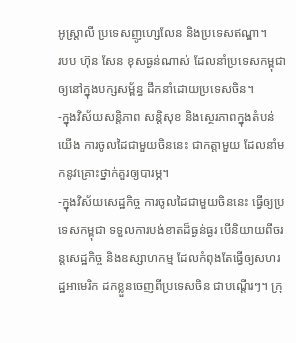អូស្ត្រាលី ប្រទេសញូហ្សេលែន និងប្រទេសឥណ្ឌា។
របប ហ៊ុន សែន ខុសធ្ងន់ណាស់ ដែលនាំប្រទេសកម្ពុជា ឲ្យនៅក្នុងបក្សសម្ព័ន្ធ ដឹកនាំដោយប្រទេសចិន។
-ក្នុងវិស័យសន្តិភាព សន្តិសុខ និងស្ថេរភាពក្នុងតំបន់យើង ការចូលដៃជាមួយចិននេះ ជាកត្តាមួយ ដែលនាំមកនូវគ្រោះថ្នាក់គួរឲ្យបារម្ភ។
-ក្នុងវិស័យសេដ្ឋកិច្ច ការចូលដៃជាមួយចិននេះ ធ្វើឲ្យប្រទេសកម្ពុជា ទទួលការបង់ខាតដ៏ធ្ងន់ធ្ងរ បើនិយាយពីចរន្តសេដ្ឋកិច្ច និងឧស្សាហកម្ម ដែលកំពុងតែធ្វើឲ្យសហរដ្ឋអាមេរិក ដកខ្លួនចេញពីប្រទេសចិន ជាបណ្តើរៗ។ ក្រុ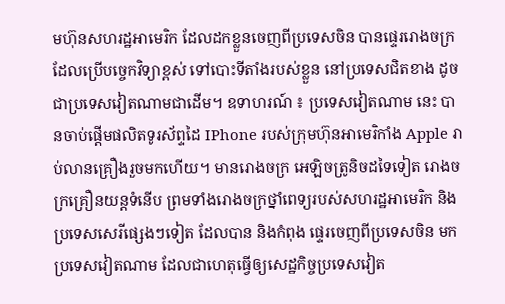មហ៊ុនសហរដ្ឋអាមេរិក ដែលដកខ្លួនចេញពីប្រទេសចិន បានផ្ទេររោងចក្រដែលប្រើបច្ចេកវិទ្យាខ្ពស់ ទៅបោះទីតាំងរបស់ខ្លួន នៅប្រទេសជិតខាង ដូចជាប្រទេសវៀតណាមជាដើម។ ឧទាហរណ៍ ៖ ប្រទេសវៀតណាម នេះ បានចាប់ផ្តើមផលិតទូរស័ព្ទដៃ IPhone របស់ក្រុមហ៊ុនអាមេរិកាំង Apple រាប់លានគ្រឿងរួចមកហើយ។ មានរោងចក្រ អេឡិចត្រូនិចដទៃទៀត រោងចក្រគ្រឿនយន្តទំនើប ព្រមទាំងរោងចក្រថ្នាំពេទ្យរបស់សហរដ្ឋអាមេរិក និងប្រទេសសេរីផ្សេងៗទៀត ដែលបាន និងកំពុង ផ្ទេរចេញពីប្រទេសចិន មកប្រទេសវៀតណាម ដែលជាហេតុធ្វើឲ្យសេដ្ឋកិច្ចប្រទេសវៀត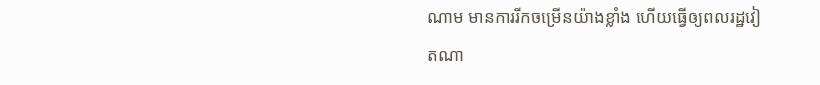ណាម មានការរីកចម្រើនយ៉ាងខ្លាំង ហើយធ្វើឲ្យពលរដ្ឋវៀតណា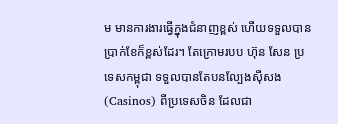ម មានការងារធ្វើក្នុងជំនាញខ្ពស់ ហើយទទួលបានប្រាក់ខែក៏ខ្ពស់ដែរ។ តែក្រោមរបប ហ៊ុន សែន ប្រទេសកម្ពុជា ទទួលបានតែបនល្បែងស៊ីសង (Casinos) ពីប្រទេសចិន ដែលជា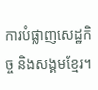ការបំផ្លាញសេដ្ឋកិច្ច និងសង្គមខ្មែរ។